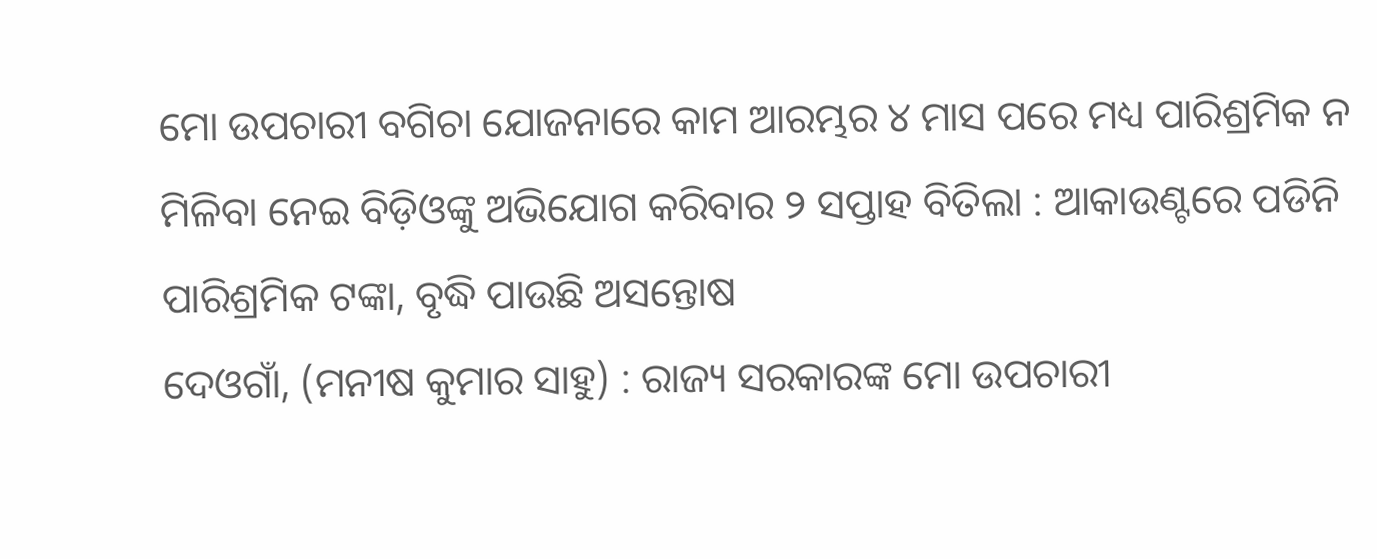ମୋ ଉପଚାରୀ ବଗିଚା ଯୋଜନାରେ କାମ ଆରମ୍ଭର ୪ ମାସ ପରେ ମଧ୍ୟ ପାରିଶ୍ରମିକ ନ ମିଳିବା ନେଇ ବିଡ଼ିଓଙ୍କୁ ଅଭିଯୋଗ କରିବାର ୨ ସପ୍ତାହ ବିତିଲା : ଆକାଉଣ୍ଟରେ ପଡିନି ପାରିଶ୍ରମିକ ଟଙ୍କା, ବୃଦ୍ଧି ପାଉଛି ଅସନ୍ତୋଷ
ଦେଓଗାଁ, (ମନୀଷ କୁମାର ସାହୁ) : ରାଜ୍ୟ ସରକାରଙ୍କ ମୋ ଉପଚାରୀ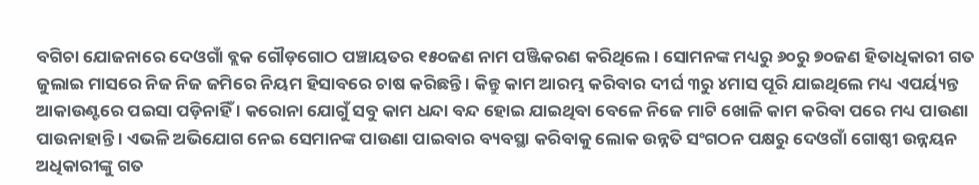ବଗିଚା ଯୋଜନାରେ ଦେଓଗାଁ ବ୍ଲକ ଗୌଡ଼ଗୋଠ ପଞ୍ଚାୟତର ୧୫୦ଜଣ ନାମ ପଞ୍ଜିକରଣ କରିଥିଲେ । ସୋମନଙ୍କ ମଧ୍ୟରୁ ୬୦ରୁ ୭୦ଜଣ ହିତାଧିକାରୀ ଗତ ଜୁଲାଇ ମାସରେ ନିଜ ନିଜ ଜମିରେ ନିୟମ ହିସାବରେ ଚାଷ କରିଛନ୍ତି । କିନ୍ତୁ କାମ ଆରମ୍ଭ କରିବାର ଦୀର୍ଘ ୩ରୁ ୪ମାସ ପୂରି ଯାଇଥିଲେ ମଧ୍ୟ ଏପର୍ୟ୍ୟନ୍ତ ଆକାଉଣ୍ଟରେ ପଇସା ପଡ଼ିନାହିଁ । କରୋନା ଯୋଗୁଁ ସବୁ କାମ ଧନ୍ଦା ବନ୍ଦ ହୋଇ ଯାଇଥିବା ବେଳେ ନିଜେ ମାଟି ଖୋଳି କାମ କରିବା ପରେ ମଧ୍ୟ ପାଉଣା ପାଉନାହାନ୍ତି । ଏଭଳି ଅଭିଯୋଗ ନେଇ ସେମାନଙ୍କ ପାଉଣା ପାଇବାର ବ୍ୟବସ୍ଥା କରିବାକୁ ଲୋକ ଉନ୍ନତି ସଂଗଠନ ପକ୍ଷରୁ ଦେଓଗାଁ ଗୋଷ୍ଠୀ ଉନ୍ନୟନ ଅଧିକାରୀଙ୍କୁ ଗତ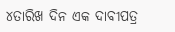୪ତାରିଖ ଦିନ ଏକ ଦାବୀପତ୍ର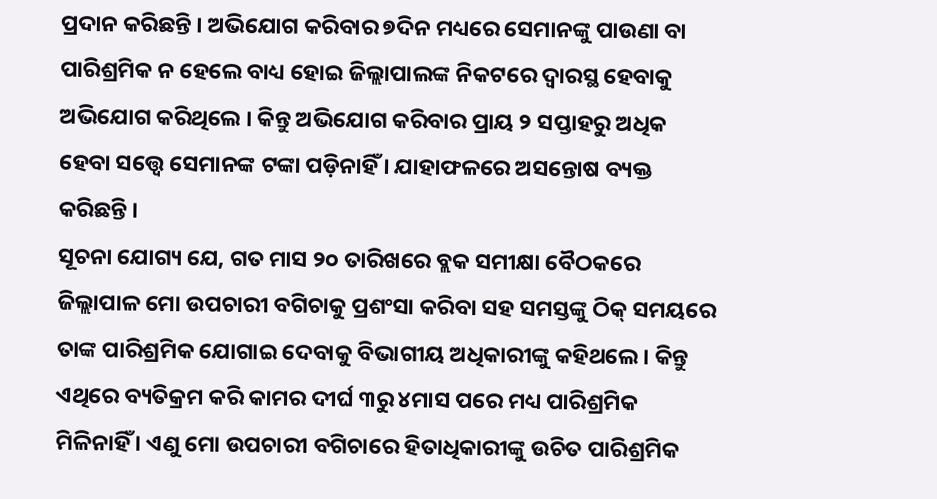ପ୍ରଦାନ କରିଛନ୍ତି । ଅଭିଯୋଗ କରିବାର ୭ଦିନ ମଧ୍ୟରେ ସେମାନଙ୍କୁ ପାଉଣା ବା ପାରିଶ୍ରମିକ ନ ହେଲେ ବାଧ୍ୟ ହୋଇ ଜିଲ୍ଲାପାଲଙ୍କ ନିକଟରେ ଦ୍ୱାରସ୍ଥ ହେବାକୁ ଅଭିଯୋଗ କରିଥିଲେ । କିନ୍ତୁ ଅଭିଯୋଗ କରିବାର ପ୍ରାୟ ୨ ସପ୍ତାହରୁ ଅଧିକ ହେବା ସତ୍ତ୍ୱେ ସେମାନଙ୍କ ଟଙ୍କା ପଡ଼ିନାହିଁ । ଯାହାଫଳରେ ଅସନ୍ତୋଷ ବ୍ୟକ୍ତ କରିଛନ୍ତି ।
ସୂଚନା ଯୋଗ୍ୟ ଯେ, ଗତ ମାସ ୨୦ ତାରିଖରେ ବ୍ଲକ ସମୀକ୍ଷା ବୈଠକରେ ଜିଲ୍ଲାପାଳ ମୋ ଉପଚାରୀ ବଗିଚାକୁ ପ୍ରଶଂସା କରିବା ସହ ସମସ୍ତଙ୍କୁ ଠିକ୍ ସମୟରେ ତାଙ୍କ ପାରିଶ୍ରମିକ ଯୋଗାଇ ଦେବାକୁ ବିଭାଗୀୟ ଅଧିକାରୀଙ୍କୁ କହିଥଲେ । କିନ୍ତୁ ଏଥିରେ ବ୍ୟତିକ୍ରମ କରି କାମର ଦୀର୍ଘ ୩ରୁ ୪ମାସ ପରେ ମଧ୍ୟ ପାରିଶ୍ରମିକ ମିଳିନାହିଁ । ଏଣୁ ମୋ ଉପଚାରୀ ବଗିଚାରେ ହିତାଧିକାରୀଙ୍କୁ ଉଚିତ ପାରିଶ୍ରମିକ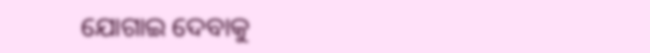ଯୋଗାଇ ଦେବାକୁ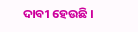ଦାବୀ ହେଉଛି ।